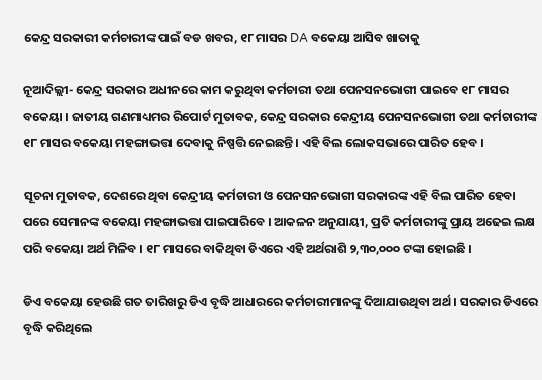କେନ୍ଦ୍ର ସରକାରୀ କର୍ମଚାରୀଙ୍କ ପାଇଁ ବଡ ଖବର, ୧୮ ମାସର DA ବକେୟା ଆସିବ ଖାତାକୁ

ନୂଆଦିଲ୍ଲୀ- କେନ୍ଦ୍ର ସରକାର ଅଧୀନରେ କାମ କରୁଥିବା କର୍ମଚାରୀ ତଥା ପେନସନଭୋଗୀ ପାଇବେ ୧୮ ମାସର ବକେୟା । ଜାତୀୟ ଗଣମାଧ୍ୟମର ରିପୋର୍ଟ ମୁତାବକ, କେନ୍ଦ୍ର ସରକାର କେନ୍ଦ୍ରୀୟ ପେନସନଭୋଗୀ ତଥା କର୍ମଚାରୀଙ୍କ ୧୮ ମାସର ବକେୟା ମହଙ୍ଗାଭତ୍ତା ଦେବାକୁ ନିଷ୍ପତ୍ତି ନେଇଛନ୍ତି । ଏହି ବିଲ ଲୋକସଭାରେ ପାରିତ ହେବ ।

ସୂଚନା ମୁତାବକ, ଦେଶରେ ଥିବା କେନ୍ଦ୍ରୀୟ କର୍ମଚାରୀ ଓ ପେନସନଭୋଗୀ ସରକାରଙ୍କ ଏହି ବିଲ ପାରିତ ହେବା ପରେ ସେମାନଙ୍କ ବକେୟା ମହଙ୍ଗାଭତ୍ତା ପାଇପାରିବେ । ଆକଳନ ଅନୁଯାୟୀ, ପ୍ରତି କର୍ମଚାରୀଙ୍କୁ ପ୍ରାୟ ଅଢେଇ ଲକ୍ଷ ପରି ବକେୟା ଅର୍ଥ ମିଳିବ । ୧୮ ମାସରେ ବାକିଥିବା ଡିଏରେ ଏହି ଅର୍ଥରାଶି ୨,୩୦,୦୦୦ ଟଙ୍କା ହୋଇଛି ।

ଡିଏ ବକେୟା ହେଉଛି ଗତ ତାରିଖରୁ ଡିଏ ବୃଦ୍ଧି ଆଧାରରେ କର୍ମଚାରୀମାନଙ୍କୁ ଦିଆଯାଉଥିବା ଅର୍ଥ । ସରକାର ଡିଏରେ ବୃଦ୍ଧି କରିଥିଲେ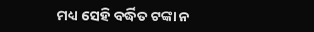ମଧ୍ୟ ସେହି ବର୍ଦ୍ଧିତ ଟଙ୍କା ନ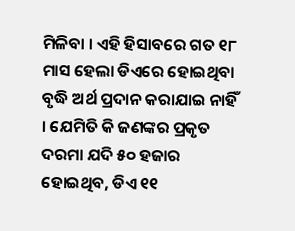ମିଳିବା । ଏହି ହିସାବରେ ଗତ ୧୮ ମାସ ହେଲା ଡିଏରେ ହୋଇଥିବା ବୃଦ୍ଧି ଅର୍ଥ ପ୍ରଦାନ କରାଯାଇ ନାହିଁ । ଯେମିତି କି ଜଣଙ୍କର ପ୍ରକୃତ ଦରମା ଯଦି ୫୦ ହଜାର ହୋଇଥିବ, ଡିଏ ୧୧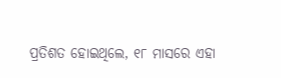ପ୍ରତିଶତ ହୋଇଥିଲେ, ୧୮ ମାସରେ ଏହା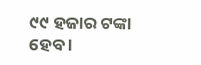୯୯ ହଜାର ଟଙ୍କା ହେବ ।